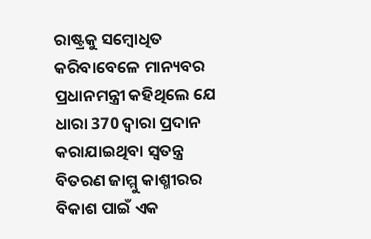ରାଷ୍ଟ୍ରକୁ ସମ୍ବୋଧିତ କରିବାବେଳେ ମାନ୍ୟବର ପ୍ରଧାନମନ୍ତ୍ରୀ କହିଥିଲେ ଯେ ଧାରା 370 ଦ୍ୱାରା ପ୍ରଦାନ କରାଯାଇଥିବା ସ୍ୱତନ୍ତ୍ର ବିତରଣ ଜାମ୍ମୁ କାଶ୍ମୀରର ବିକାଶ ପାଇଁ ଏକ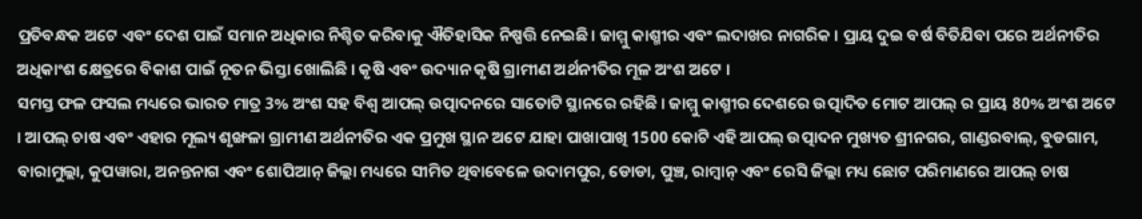ପ୍ରତିବନ୍ଧକ ଅଟେ ଏବଂ ଦେଶ ପାଇଁ ସମାନ ଅଧିକାର ନିଶ୍ଚିତ କରିବାକୁ ଐତିହାସିକ ନିଷ୍ପତ୍ତି ନେଇଛି। ଜାମ୍ମୁ କାଶ୍ମୀର ଏବଂ ଲଦାଖର ନାଗରିକ । ପ୍ରାୟ ଦୁଇ ବର୍ଷ ବିତିଯିବା ପରେ ଅର୍ଥନୀତିର ଅଧିକାଂଶ କ୍ଷେତ୍ରରେ ବିକାଶ ପାଇଁ ନୂତନ ଭିସ୍ତା ଖୋଲିଛି । କୃଷି ଏବଂ ଉଦ୍ୟାନ କୃଷି ଗ୍ରାମୀଣ ଅର୍ଥନୀତିର ମୂଳ ଅଂଶ ଅଟେ ।
ସମସ୍ତ ଫଳ ଫସଲ ମଧ୍ୟରେ ଭାରତ ମାତ୍ର 3% ଅଂଶ ସହ ବିଶ୍ୱ ଆପଲ୍ ଉତ୍ପାଦନରେ ସାତୋଟି ସ୍ଥାନରେ ରହିଛି । ଜାମ୍ମୁ କାଶ୍ମୀର ଦେଶରେ ଉତ୍ପାଦିତ ମୋଟ ଆପଲ୍ ର ପ୍ରାୟ 80% ଅଂଶ ଅଟେ । ଆପଲ୍ ଚାଷ ଏବଂ ଏହାର ମୂଲ୍ୟ ଶୃଙ୍ଖଳା ଗ୍ରାମୀଣ ଅର୍ଥନୀତିର ଏକ ପ୍ରମୁଖ ସ୍ଥାନ ଅଟେ ଯାହା ପାଖାପାଖି 1500 କୋଟି ଏହି ଆପଲ୍ ଉତ୍ପାଦନ ମୁଖ୍ୟତ ଶ୍ରୀନଗର, ଗାଣ୍ଡରବାଲ୍, ବୁଡଗାମ, ବାରାମୁଲ୍ଲା, କୁପୱାରା, ଅନନ୍ତନାଗ ଏବଂ ଶୋପିଆନ୍ ଜିଲ୍ଲା ମଧ୍ୟରେ ସୀମିତ ଥିବାବେଳେ ଉଦାମପୁର, ଡୋଡା, ପୁଞ୍ଚ, ରାମ୍ବାନ୍ ଏବଂ ରେସି ଜିଲ୍ଲା ମଧ୍ୟ ଛୋଟ ପରିମାଣରେ ଆପଲ୍ ଚାଷ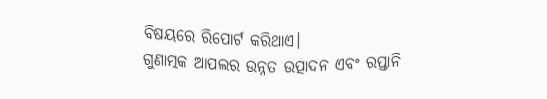ବିଷୟରେ ରିପୋର୍ଟ କରିଥାଏ।
ଗୁଣାତ୍ମକ ଆପଲର ଉନ୍ନତ ଉତ୍ପାଦନ ଏବଂ ରପ୍ତାନି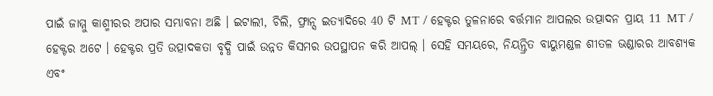ପାଇଁ ଜାମ୍ମୁ କାଶ୍ମୀରର ଅପାର ସମ୍ଭାବନା ଅଛି । ଇଟାଲୀ, ଚିଲି, ଫ୍ରାନ୍ସ ଇତ୍ୟାଦିରେ 40 ଟି MT / ହେକ୍ଟର ତୁଳନାରେ ବର୍ତ୍ତମାନ ଆପଲର ଉତ୍ପାଦନ ପ୍ରାୟ 11 MT / ହେକ୍ଟର ଅଟେ । ହେକ୍ଟର ପ୍ରତି ଉତ୍ପାଦକତା ବୃଦ୍ଧି ପାଇଁ ଉନ୍ନତ କିସମର ଉପସ୍ଥାପନ କରି ଆପଲ୍ । ସେହି ସମୟରେ, ନିୟନ୍ତ୍ରିତ ବାୟୁମଣ୍ଡଳ ଶୀତଳ ଭଣ୍ଡାରର ଆବଶ୍ୟକ ଏବଂ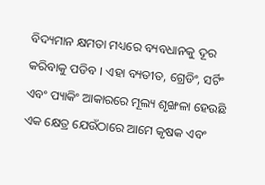ବିଦ୍ୟମାନ କ୍ଷମତା ମଧ୍ୟରେ ବ୍ୟବଧାନକୁ ଦୂର କରିବାକୁ ପଡିବ । ଏହା ବ୍ୟତୀତ, ଗ୍ରେଡିଂ, ସର୍ଟିଂ ଏବଂ ପ୍ୟାକିଂ ଆକାରରେ ମୂଲ୍ୟ ଶୃଙ୍ଖଳା ହେଉଛି ଏକ କ୍ଷେତ୍ର ଯେଉଁଠାରେ ଆମେ କୃଷକ ଏବଂ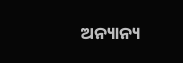ଅନ୍ୟାନ୍ୟ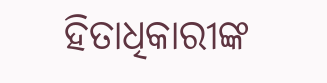ହିତାଧିକାରୀଙ୍କ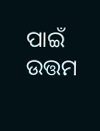ପାଇଁ ଉତ୍ତମ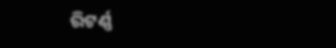ରିଟର୍ଣ୍ଣ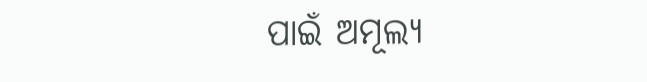ପାଇଁ ଅମୂଲ୍ୟ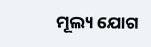ମୂଲ୍ୟ ଯୋଗ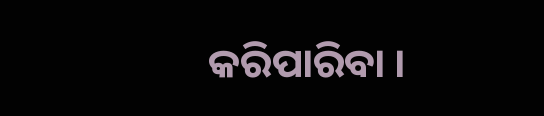କରିପାରିବା ।